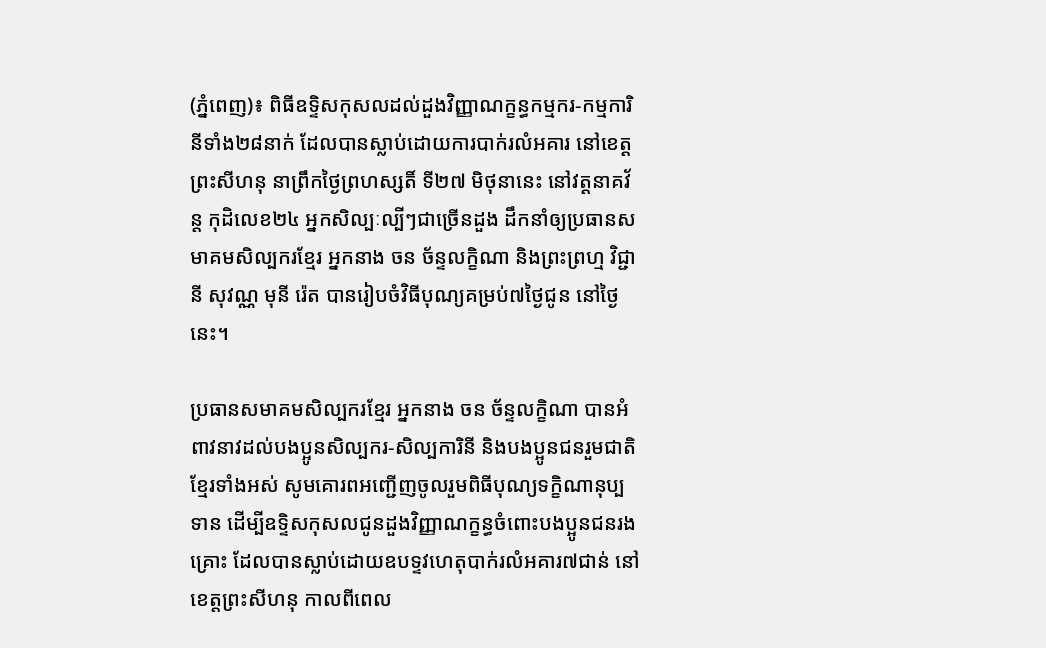(ភ្នំពេញ)៖ ពិធីឧទ្ទិសកុសលដល់ដួងវិញ្ញាណក្ខន្ធកម្មករ-កម្មការិនីទាំង២៨នាក់ ដែលបានស្លាប់ដោយការបាក់រលំអគារ នៅខេត្តព្រះសីហនុ នាព្រឹកថ្ងៃព្រហស្សតិ៍ ទី២៧ មិថុនានេះ នៅវត្តនាគវ័ន្ត កុដិលេខ២៤ អ្នកសិល្បៈល្បីៗជាច្រើនដួង ដឹកនាំឲ្យប្រធានសមាគមសិល្បករខ្មែរ អ្នកនាង ចន ច័ន្ទលក្ខិណា និងព្រះព្រហ្ម វិជ្ជា នី សុវណ្ណ មុនី រ៉េត បានរៀបចំវិធីបុណ្យគម្រប់៧ថ្ងៃជូន នៅថ្ងៃនេះ។

ប្រធានសមាគមសិល្បករខ្មែរ អ្នកនាង ចន ច័ន្ទលក្ខិណា បានអំពាវនាវដល់បងប្អូនសិល្បករ-សិល្បការិនី និងបងប្អូនជនរួមជាតិខ្មែរទាំងអស់ សូមគោរពអញ្ជើញចូលរួមពិធីបុណ្យទក្ខិណានុប្បទាន ដើម្បីឧទ្ទិសកុសលជូនដួងវិញ្ញាណក្ខន្ធចំពោះបងប្អូនជនរងគ្រោះ ដែលបានស្លាប់ដោយឧបទ្ទវហេតុបាក់រលំអគារ៧ជាន់ នៅខេត្តព្រះសីហនុ កាលពីពេល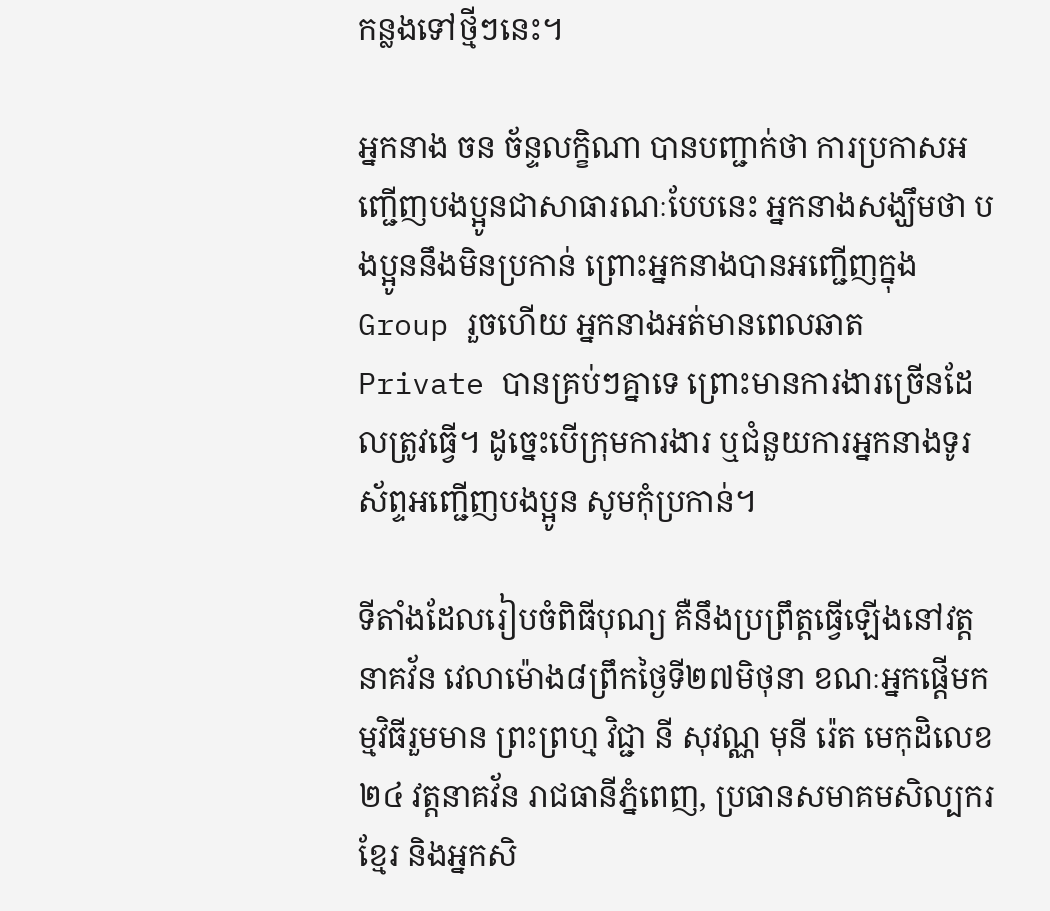កន្លងទៅថ្មីៗនេះ។

អ្នកនាង ចន ច័ន្ទលក្ខិណា បានបញ្ជាក់ថា ការប្រកាសអញ្ជើញបងប្អូនជាសាធារណៈបែបនេះ អ្នកនាងសង្ឃឹមថា បងប្អូននឹងមិនប្រកាន់ ព្រោះអ្នកនាងបានអញ្ជើញក្នុង Group រួចហើយ អ្នកនាងអត់មានពេលឆាត Private បានគ្រប់ៗគ្នាទេ ព្រោះមានការងារច្រើនដែលត្រូវធ្វើ។ ដូច្នេះបើក្រុមការងារ ឬជំនួយការអ្នកនាងទូរស័ព្ទអញ្ជើញបងប្អូន សូមកុំប្រកាន់។

ទីតាំងដែលរៀបចំពិធីបុណ្យ គឺនឹងប្រព្រឹត្តធ្វើឡើងនៅវត្តនាគវ័ន វេលាម៉ោង៨ព្រឹកថ្ងៃទី២៧មិថុនា ខណៈអ្នកផ្តើមកម្មវិធីរួមមាន ព្រះព្រហ្ម វិជ្ជា នី សុវណ្ណ មុនី រ៉េត មេកុដិលេខ២៤ វត្តនាគវ័ន រាជធានីភ្នំពេញ, ប្រធានសមាគមសិល្បករខ្មែរ និងអ្នកសិ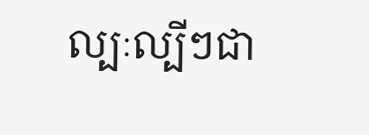ល្បៈល្បីៗជា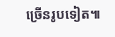ច្រើនរូបទៀត៕